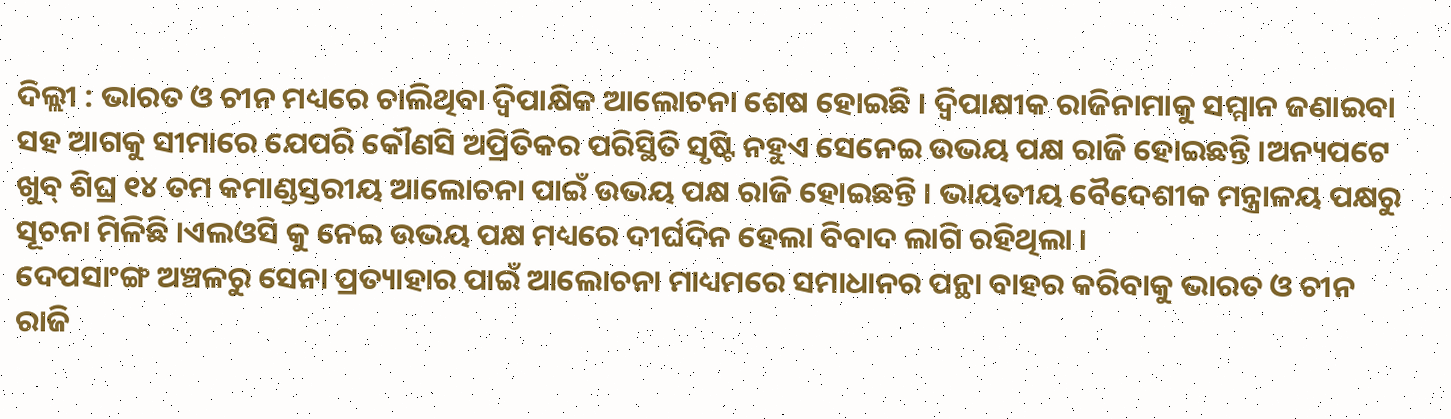ଦିଲ୍ଲୀ : ଭାରତ ଓ ଚୀନ ମଧ୍ୟରେ ଚାଲିଥିବା ଦ୍ୱିପାକ୍ଷିକ ଆଲୋଚନା ଶେଷ ହୋଇଛି । ଦ୍ୱିପାକ୍ଷୀକ ରାଜିନାମାକୁ ସମ୍ମାନ ଜଣାଇବା ସହ ଆଗକୁ ସୀମାରେ ଯେପରି କୌଣସି ଅପ୍ରିତିକର ପରିସ୍ଥିତି ସୃଷ୍ଟି ନହୁଏ ସେନେଇ ଉଭୟ ପକ୍ଷ ରାଜି ହୋଇଛନ୍ତି ।ଅନ୍ୟପଟେ ଖୁବ୍ ଶିଘ୍ର ୧୪ ତମ କମାଣ୍ଡସ୍ତରୀୟ ଆଲୋଚନା ପାଇଁ ଉଭୟ ପକ୍ଷ ରାଜି ହୋଇଛନ୍ତି । ଭାୟତୀୟ ବୈଦେଶୀକ ମନ୍ତ୍ରାଳୟ ପକ୍ଷରୁ ସୂଚନା ମିଳିଛି ।ଏଲଓସି କୁ ନେଇ ଉଭୟ ପକ୍ଷ ମଧ୍ୟରେ ଦୀର୍ଘଦିନ ହେଲା ବିବାଦ ଲାଗି ରହିଥିଲା ।
ଦେପସାଂଙ୍ଗ ଅଞ୍ଚଳରୁ ସେନା ପ୍ରତ୍ୟାହାର ପାଇଁ ଆଲୋଚନା ମାଧ୍ୟମରେ ସମାଧାନର ପନ୍ଥା ବାହର କରିବାକୁ ଭାରତ ଓ ଚୀନ ରାଜି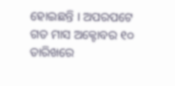ହୋଇଛନ୍ତି । ଅପରପଟେ ଗତ ମାସ ଅକ୍ଟୋବର ୧୦ ତାରିଖରେ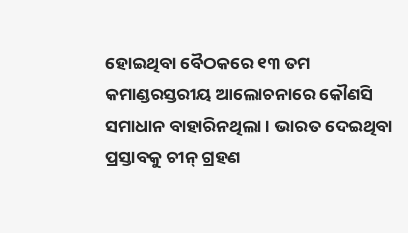ହୋଇଥିବା ବୈଠକରେ ୧୩ ତମ କମାଣ୍ଡରସ୍ତରୀୟ ଆଲୋଚନାରେ କୌଣସି ସମାଧାନ ବାହାରିନଥିଲା । ଭାରତ ଦେଇଥିବା ପ୍ରସ୍ତାବକୁ ଚୀନ୍ ଗ୍ରହଣ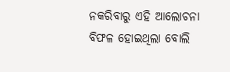ନକରିବାରୁ ଏହି ଆଲୋଚନା ବିଫଳ ହୋଇଥିଲା ବୋଲି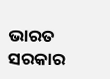ଭାରତ ସରକାର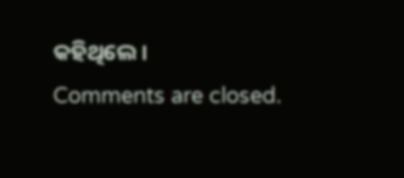କହିଥିଲେ ।
Comments are closed.